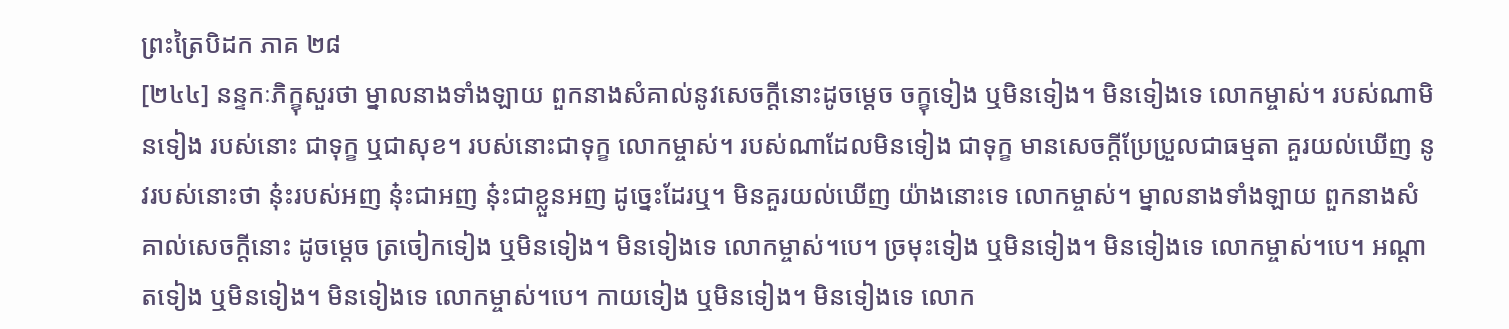ព្រះត្រៃបិដក ភាគ ២៨
[២៤៤] នន្ទកៈភិក្ខុសួរថា ម្នាលនាងទាំងឡាយ ពួកនាងសំគាល់នូវសេចក្តីនោះដូចម្តេច ចក្ខុទៀង ឬមិនទៀង។ មិនទៀងទេ លោកម្ចាស់។ របស់ណាមិនទៀង របស់នោះ ជាទុក្ខ ឬជាសុខ។ របស់នោះជាទុក្ខ លោកម្ចាស់។ របស់ណាដែលមិនទៀង ជាទុក្ខ មានសេចក្តីប្រែប្រួលជាធម្មតា គួរយល់ឃើញ នូវរបស់នោះថា នុ៎ះរបស់អញ នុ៎ះជាអញ នុ៎ះជាខ្លួនអញ ដូច្នេះដែរឬ។ មិនគួរយល់ឃើញ យ៉ាងនោះទេ លោកម្ចាស់។ ម្នាលនាងទាំងឡាយ ពួកនាងសំគាល់សេចក្តីនោះ ដូចម្តេច ត្រចៀកទៀង ឬមិនទៀង។ មិនទៀងទេ លោកម្ចាស់។បេ។ ច្រមុះទៀង ឬមិនទៀង។ មិនទៀងទេ លោកម្ចាស់។បេ។ អណ្តាតទៀង ឬមិនទៀង។ មិនទៀងទេ លោកម្ចាស់។បេ។ កាយទៀង ឬមិនទៀង។ មិនទៀងទេ លោក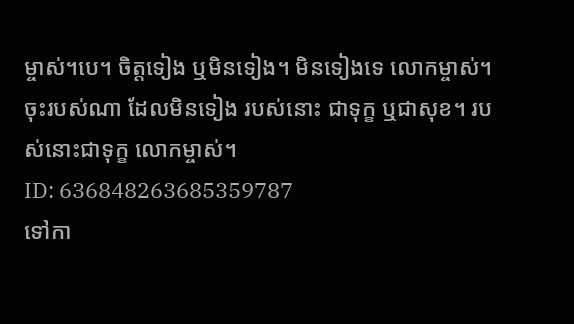ម្ចាស់។បេ។ ចិត្តទៀង ឬមិនទៀង។ មិនទៀងទេ លោកម្ចាស់។ ចុះរបស់ណា ដែលមិនទៀង របស់នោះ ជាទុក្ខ ឬជាសុខ។ របស់នោះជាទុក្ខ លោកម្ចាស់។
ID: 636848263685359787
ទៅកា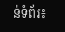ន់ទំព័រ៖